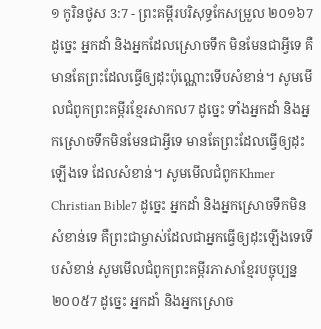១ កូរិនថូស 3:7 - ព្រះគម្ពីរបរិសុទ្ធកែសម្រួល ២០១៦7 ដូច្នេះ អ្នកដាំ និងអ្នកដែលស្រោចទឹក មិនមែនជាអ្វីទេ គឺមានតែព្រះដែលធ្វើឲ្យដុះប៉ុណ្ណោះទើបសំខាន់។ សូមមើលជំពូកព្រះគម្ពីរខ្មែរសាកល7 ដូច្នេះ ទាំងអ្នកដាំ និងអ្នកស្រោចទឹកមិនមែនជាអ្វីទេ មានតែព្រះដែលធ្វើឲ្យដុះឡើងទេ ដែលសំខាន់។ សូមមើលជំពូកKhmer Christian Bible7 ដូច្នេះ អ្នកដាំ និងអ្នកស្រោចទឹកមិនសំខាន់ទេ គឺព្រះជាម្ចាស់ដែលជាអ្នកធ្វើឲ្យដុះឡើងទេទើបសំខាន់ សូមមើលជំពូកព្រះគម្ពីរភាសាខ្មែរបច្ចុប្បន្ន ២០០៥7 ដូច្នេះ អ្នកដាំ និងអ្នកស្រោច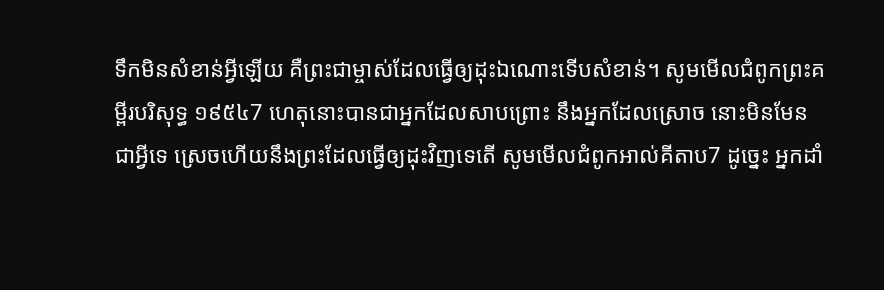ទឹកមិនសំខាន់អ្វីឡើយ គឺព្រះជាម្ចាស់ដែលធ្វើឲ្យដុះឯណោះទើបសំខាន់។ សូមមើលជំពូកព្រះគម្ពីរបរិសុទ្ធ ១៩៥៤7 ហេតុនោះបានជាអ្នកដែលសាបព្រោះ នឹងអ្នកដែលស្រោច នោះមិនមែនជាអ្វីទេ ស្រេចហើយនឹងព្រះដែលធ្វើឲ្យដុះវិញទេតើ សូមមើលជំពូកអាល់គីតាប7 ដូច្នេះ អ្នកដាំ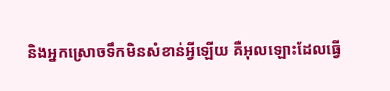និងអ្នកស្រោចទឹកមិនសំខាន់អ្វីឡើយ គឺអុលឡោះដែលធ្វើ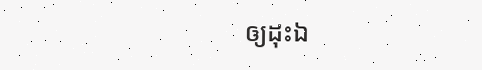ឲ្យដុះឯ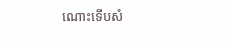ណោះទើបសំ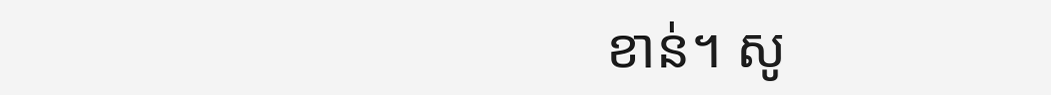ខាន់។ សូ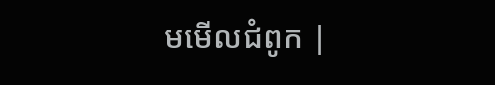មមើលជំពូក |